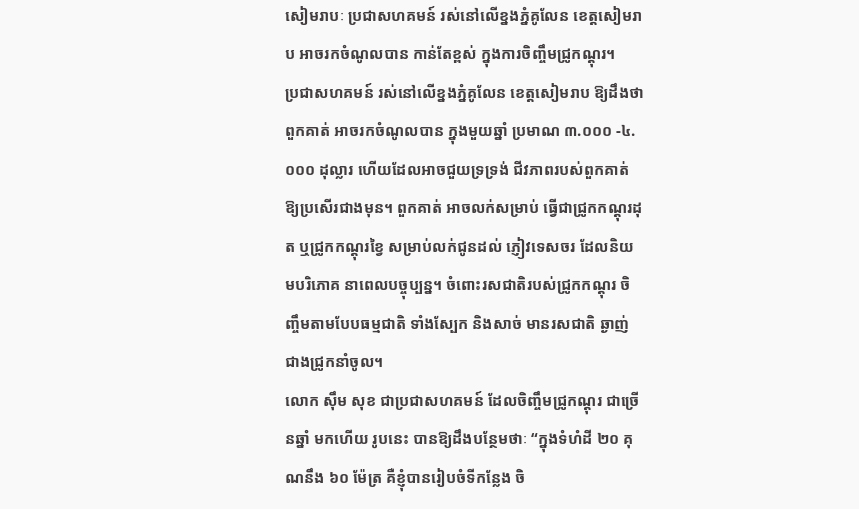សៀមរាបៈ ប្រជាសហគមន៍ រស់នៅលើខ្នងភ្នំគូលែន ខេត្តសៀមរាប អាចរកចំណូលបាន កាន់តែខ្ពស់ ក្នុងការចិញ្ចឹមជ្រូកណ្តុរ។
ប្រជាសហគមន៍ រស់នៅលើខ្នងភ្នំគូលែន ខេត្តសៀមរាប ឱ្យដឹងថា ពួកគាត់ អាចរកចំណូលបាន ក្នុងមួយឆ្នាំ ប្រមាណ ៣.០០០ -៤.០០០ ដុល្លារ ហើយដែលអាចជួយទ្រទ្រង់ ជីវភាពរបស់ពួកគាត់ ឱ្យប្រសើរជាងមុន។ ពួកគាត់ អាចលក់សម្រាប់ ធ្វើជាជ្រូកកណ្តុរដុត ឬជ្រូកកណ្តុរខ្វៃ សម្រាប់លក់ជូនដល់ ភ្ញៀវទេសចរ ដែលនិយមបរិភោគ នាពេលបច្ចុប្បន្ន។ ចំពោះរសជាតិរបស់ជ្រូកកណ្តុរ ចិញ្ចឹមតាមបែបធម្មជាតិ ទាំងស្បែក និងសាច់ មានរសជាតិ ឆ្ងាញ់ ជាងជ្រូកនាំចូល។
លោក ស៊ឹម សុខ ជាប្រជាសហគមន៍ ដែលចិញ្ចឹមជ្រូកណ្តុរ ជាច្រើនឆ្នាំ មកហើយ រូបនេះ បានឱ្យដឹងបន្ថែមថាៈ “ក្នុងទំហំដី ២០ គុណនឹង ៦០ ម៉ែត្រ គឺខ្ញុំបានរៀបចំទីកន្លែង ចិ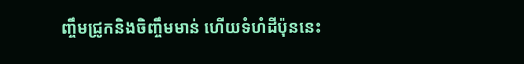ញ្ចឹមជ្រូកនិងចិញ្ចឹមមាន់ ហើយទំហំដីប៉ុននេះ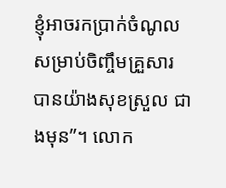ខ្ញុំអាចរកប្រាក់ចំណូល សម្រាប់ចិញ្ចឹមគ្រួសារ បានយ៉ាងសុខស្រួល ជាងមុន”។ លោក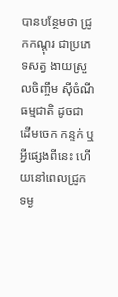បានបន្ថែមថា ជ្រូកកណ្តុរ ជាប្រភេទសត្វ ងាយស្រួលចិញ្ចឹម ស៊ីចំណីធម្មជាតិ ដូចជា ដើមចេក កន្ទក់ ឬ អ្វីផ្សេងពីនេះ ហើយនៅពេលជ្រូក ទម្ង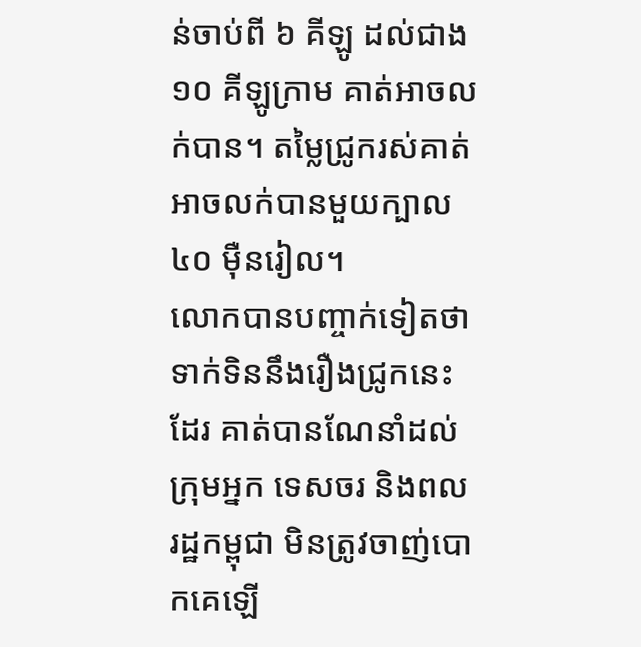ន់ចាប់ពី ៦ គីឡូ ដល់ជាង ១០ គីឡូក្រាម គាត់អាចលក់បាន។ តម្លៃជ្រូករស់គាត់អាចលក់បានមួយក្បាល ៤០ ម៉ឺនរៀល។
លោកបានបញ្ចាក់ទៀតថា ទាក់ទិននឹងរឿងជ្រូកនេះដែរ គាត់បានណែនាំដល់ក្រុមអ្នក ទេសចរ និងពលរដ្ឋកម្ពុជា មិនត្រូវចាញ់បោកគេឡើ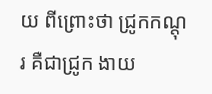យ ពីព្រោះថា ជ្រូកកណ្តុរ គឺជាជ្រូក ងាយ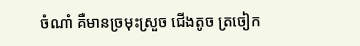ចំណាំ គឺមានច្រមុះស្រួច ជើងតូច ត្រចៀក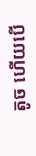តូច ហើយបើ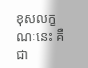ខុសលក្ខណៈនេះ គឺជា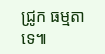ជ្រូក ធម្មតាទេ៕